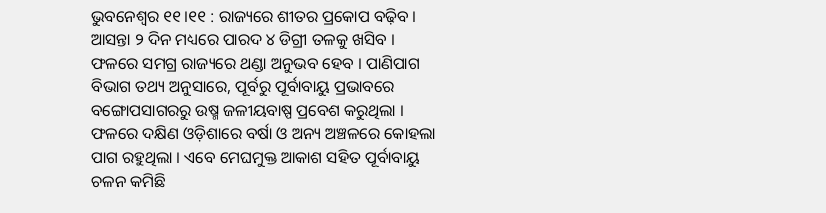ଭୁବନେଶ୍ୱର ୧୧।୧୧ : ରାଜ୍ୟରେ ଶୀତର ପ୍ରକୋପ ବଢ଼ିବ । ଆସନ୍ତା ୨ ଦିନ ମଧ୍ୟରେ ପାରଦ ୪ ଡିଗ୍ରୀ ତଳକୁ ଖସିବ । ଫଳରେ ସମଗ୍ର ରାଜ୍ୟରେ ଥଣ୍ଡା ଅନୁଭବ ହେବ । ପାଣିପାଗ ବିଭାଗ ତଥ୍ୟ ଅନୁସାରେ, ପୂର୍ବରୁ ପୂର୍ବାବାୟୁ ପ୍ରଭାବରେ ବଙ୍ଗୋପସାଗରରୁ ଉଷ୍ମ ଜଳୀୟବାଷ୍ପ ପ୍ରବେଶ କରୁଥିଲା । ଫଳରେ ଦକ୍ଷିଣ ଓଡ଼ିଶାରେ ବର୍ଷା ଓ ଅନ୍ୟ ଅଞ୍ଚଳରେ କୋହଲା ପାଗ ରହୁଥିଲା । ଏବେ ମେଘମୁକ୍ତ ଆକାଶ ସହିତ ପୂର୍ବାବାୟୁ ଚଳନ କମିଛି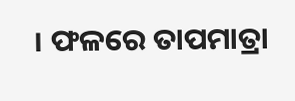। ଫଳରେ ତାପମାତ୍ରା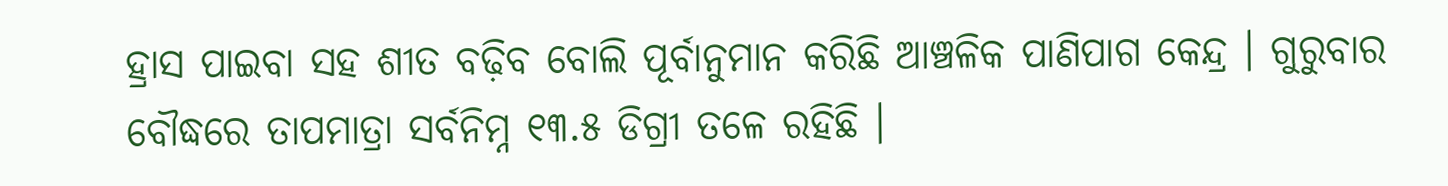ହ୍ରାସ ପାଇବା ସହ ଶୀତ ବଢ଼ିବ ବୋଲି ପୂର୍ବାନୁମାନ କରିଛି ଆଞ୍ଚଳିକ ପାଣିପାଗ କେନ୍ଦ୍ର । ଗୁରୁବାର ବୌଦ୍ଧରେ ତାପମାତ୍ରା ସର୍ବନିମ୍ନ ୧୩.୫ ଡିଗ୍ରୀ ତଳେ ରହିଛି ।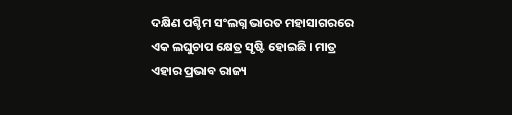ଦକ୍ଷିଣ ପଶ୍ଚିମ ସଂଲଗ୍ନ ଭାରତ ମହାସାଗରରେ ଏକ ଲଘୁଚାପ କ୍ଷେତ୍ର ସୃଷ୍ଟି ହୋଇଛି । ମାତ୍ର ଏହାର ପ୍ରଭାବ ରାଜ୍ୟ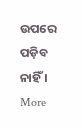ଉପରେ ପଡ଼ିବ ନାହିଁ ।
More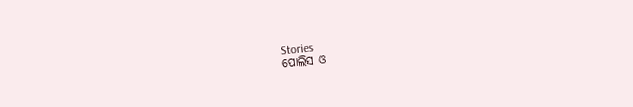Stories
ପୋଲିସ ଓ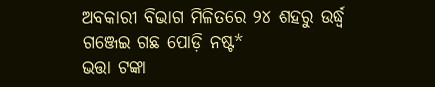ଅବକାରୀ ବିଭାଗ ମିଳିତରେ ୨୪ ଶହରୁ ଉର୍ଦ୍ଧ୍ବ ଗଞ୍ଜେଇ ଗଛ ପୋଡ଼ି ନଷ୍ଟ*
ଭତ୍ତା ଟଙ୍କା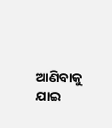ଆଣିବାକୁ ଯାଇ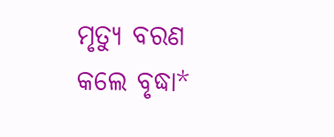ମୃତ୍ୟୁ ବରଣ କଲେ ବୃଦ୍ଧା*